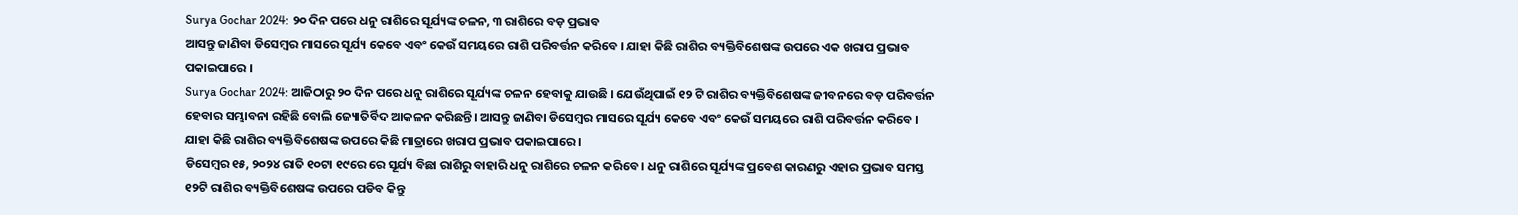Surya Gochar 2024: ୨୦ ଦିନ ପରେ ଧନୁ ରାଶିରେ ସୂର୍ଯ୍ୟଙ୍କ ଚଳନ, ୩ ରାଶିରେ ବଡ଼ ପ୍ରଭାବ
ଆସନ୍ତୁ ଜାଣିବା ଡିସେମ୍ବର ମାସରେ ସୂର୍ଯ୍ୟ କେବେ ଏବଂ କେଉଁ ସମୟରେ ରାଶି ପରିବର୍ତ୍ତନ କରିବେ । ଯାହା କିଛି ରାଶିର ବ୍ୟକ୍ତିବିଶେଷଙ୍କ ଉପରେ ଏକ ଖରାପ ପ୍ରଭାବ ପକାଇପାରେ ।
Surya Gochar 2024: ଆଜିଠାରୁ ୨୦ ଦିନ ପରେ ଧନୁ ରାଶିରେ ସୂର୍ଯ୍ୟଙ୍କ ଚଳନ ହେବାକୁ ଯାଉଛି । ଯେଉଁଥିପାଇଁ ୧୨ ଟି ରାଶିର ବ୍ୟକ୍ତିବିଶେଷଙ୍କ ଜୀବନରେ ବଡ଼ ପରିବର୍ତ୍ତନ ହେବାର ସମ୍ଭାବନା ରହିଛି ବୋଲି ଜ୍ୟୋତିର୍ବିଦ ଆକଳନ କରିଛନ୍ତି। ଆସନ୍ତୁ ଜାଣିବା ଡିସେମ୍ବର ମାସରେ ସୂର୍ଯ୍ୟ କେବେ ଏବଂ କେଉଁ ସମୟରେ ରାଶି ପରିବର୍ତ୍ତନ କରିବେ । ଯାହା କିଛି ରାଶିର ବ୍ୟକ୍ତିବିଶେଷଙ୍କ ଉପରେ କିଛି ମାତ୍ରାରେ ଖରାପ ପ୍ରଭାବ ପକାଇପାରେ ।
ଡିସେମ୍ବର ୧୫, ୨୦୨୪ ରାତି ୧୦ଟା ୧୯ରେ ରେ ସୂର୍ଯ୍ୟ ବିଛା ରାଶିରୁ ବାହାରି ଧନୁ ରାଶିରେ ଚଳନ କରିବେ । ଧନୁ ରାଶିରେ ସୂର୍ଯ୍ୟଙ୍କ ପ୍ରବେଶ କାରଣରୁ ଏହାର ପ୍ରଭାବ ସମସ୍ତ ୧୨ଟି ରାଶିର ବ୍ୟକ୍ତିବିଶେଷଙ୍କ ଉପରେ ପଡିବ କିନ୍ତୁ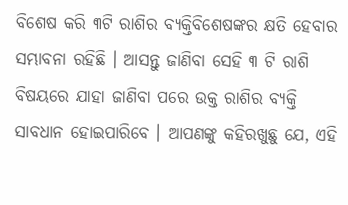ବିଶେଷ କରି ୩ଟି ରାଶିର ବ୍ୟକ୍ତିବିଶେଷଙ୍କର କ୍ଷତି ହେବାର ସମ୍ଭାବନା ରହିଛି । ଆସନ୍ତୁ ଜାଣିବା ସେହି ୩ ଟି ରାଶି ବିଷୟରେ ଯାହା ଜାଣିବା ପରେ ଉକ୍ତ ରାଶିର ବ୍ୟକ୍ତି ସାବଧାନ ହୋଇପାରିବେ । ଆପଣଙ୍କୁ କହିରଖୁଛୁ ଯେ, ଏହି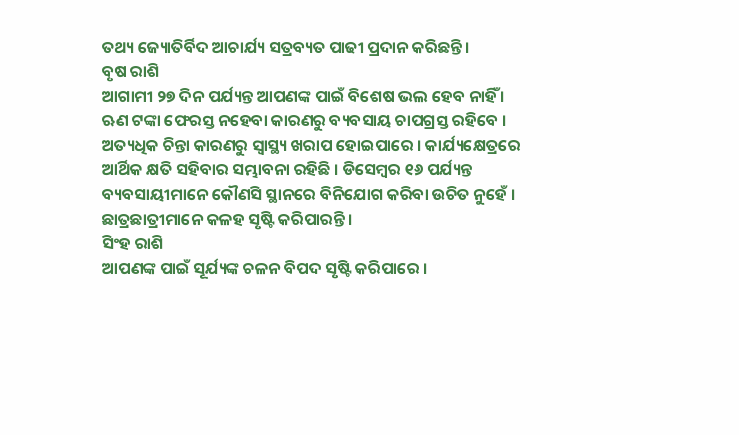ତଥ୍ୟ ଜ୍ୟୋତିର୍ବିଦ ଆଚାର୍ଯ୍ୟ ସତ୍ରବ୍ୟତ ପାଢୀ ପ୍ରଦାନ କରିଛନ୍ତି ।
ବୃଷ ରାଶି
ଆଗାମୀ ୨୭ ଦିନ ପର୍ଯ୍ୟନ୍ତ ଆପଣଙ୍କ ପାଇଁ ବିଶେଷ ଭଲ ହେବ ନାହିଁ । ଋଣ ଟଙ୍କା ଫେରସ୍ତ ନହେବା କାରଣରୁ ବ୍ୟବସାୟ ଚାପଗ୍ରସ୍ତ ରହିବେ । ଅତ୍ୟଧିକ ଚିନ୍ତା କାରଣରୁ ସ୍ୱାସ୍ଥ୍ୟ ଖରାପ ହୋଇପାରେ । କାର୍ଯ୍ୟକ୍ଷେତ୍ରରେ ଆର୍ଥିକ କ୍ଷତି ସହିବାର ସମ୍ଭାବନା ରହିଛି । ଡିସେମ୍ବର ୧୬ ପର୍ଯ୍ୟନ୍ତ ବ୍ୟବସାୟୀମାନେ କୌଣସି ସ୍ଥାନରେ ବିନିଯୋଗ କରିବା ଉଚିତ ନୁହେଁ । ଛାତ୍ରଛାତ୍ରୀମାନେ କଳହ ସୃଷ୍ଟି କରିପାରନ୍ତି ।
ସିଂହ ରାଶି
ଆପଣଙ୍କ ପାଇଁ ସୂର୍ଯ୍ୟଙ୍କ ଚଳନ ବିପଦ ସୃଷ୍ଟି କରିପାରେ ।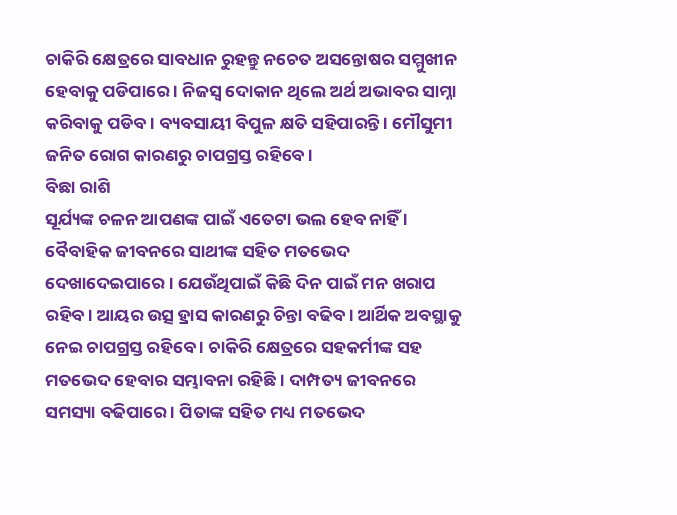ଚାକିରି କ୍ଷେତ୍ରରେ ସାବଧାନ ରୁହନ୍ତୁ ନଚେତ ଅସନ୍ତୋଷର ସମ୍ମୁଖୀନ ହେବାକୁ ପଡିପାରେ । ନିଜସ୍ୱ ଦୋକାନ ଥିଲେ ଅର୍ଥ ଅଭାବର ସାମ୍ନା କରିବାକୁ ପଡିବ । ବ୍ୟବସାୟୀ ବିପୁଳ କ୍ଷତି ସହିପାରନ୍ତି । ମୌସୁମୀ ଜନିତ ରୋଗ କାରଣରୁ ଚାପଗ୍ରସ୍ତ ରହିବେ ।
ବିଛା ରାଶି
ସୂର୍ଯ୍ୟଙ୍କ ଚଳନ ଆପଣଙ୍କ ପାଇଁ ଏତେଟା ଭଲ ହେବ ନାହିଁ । ବୈବାହିକ ଜୀବନରେ ସାଥୀଙ୍କ ସହିତ ମତଭେଦ ଦେଖାଦେଇପାରେ । ଯେଉଁଥିପାଇଁ କିଛି ଦିନ ପାଇଁ ମନ ଖରାପ ରହିବ । ଆୟର ଉତ୍ସ ହ୍ରାସ କାରଣରୁ ଚିନ୍ତା ବଢିବ । ଆର୍ଥିକ ଅବସ୍ଥାକୁ ନେଇ ଚାପଗ୍ରସ୍ତ ରହିବେ । ଚାକିରି କ୍ଷେତ୍ରରେ ସହକର୍ମୀଙ୍କ ସହ ମତଭେଦ ହେବାର ସମ୍ଭାବନା ରହିଛି । ଦାମ୍ପତ୍ୟ ଜୀବନରେ ସମସ୍ୟା ବଢିପାରେ । ପିତାଙ୍କ ସହିତ ମଧ୍ୟ ମତଭେଦ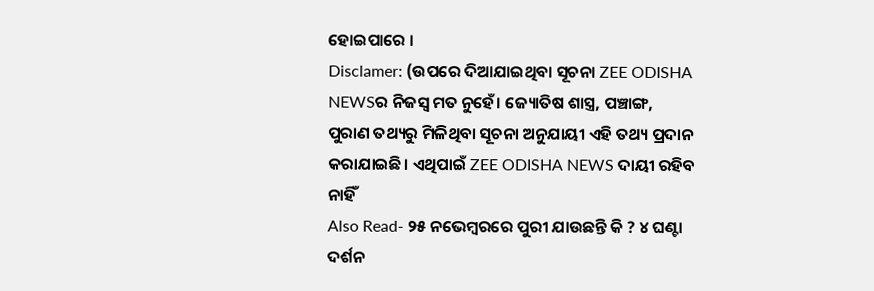ହୋଇପାରେ ।
Disclamer: (ଉପରେ ଦିଆଯାଇଥିବା ସୂଚନା ZEE ODISHA NEWSର ନିଜସ୍ୱ ମତ ନୁହେଁ। ଜ୍ୟୋତିଷ ଶାସ୍ତ୍ର, ପଞ୍ଚାଙ୍ଗ, ପୁରାଣ ତଥ୍ୟରୁ ମିଳିଥିବା ସୂଚନା ଅନୁଯାୟୀ ଏହି ତଥ୍ୟ ପ୍ରଦାନ କରାଯାଇଛି। ଏଥିପାଇଁ ZEE ODISHA NEWS ଦାୟୀ ରହିବ ନାହିଁ
Also Read- ୨୫ ନଭେମ୍ୱରରେ ପୁରୀ ଯାଉଛନ୍ତି କି ? ୪ ଘଣ୍ଟା ଦର୍ଶନ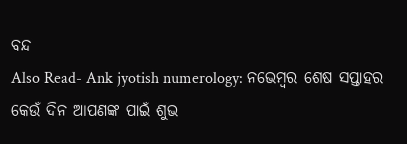ବନ୍ଦ
Also Read- Ank jyotish numerology: ନଭେମ୍ୱର ଶେଷ ସପ୍ତାହର କେଉଁ ଦିନ ଆପଣଙ୍କ ପାଇଁ ଶୁଭ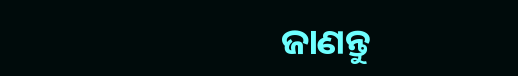ଜାଣନ୍ତୁ